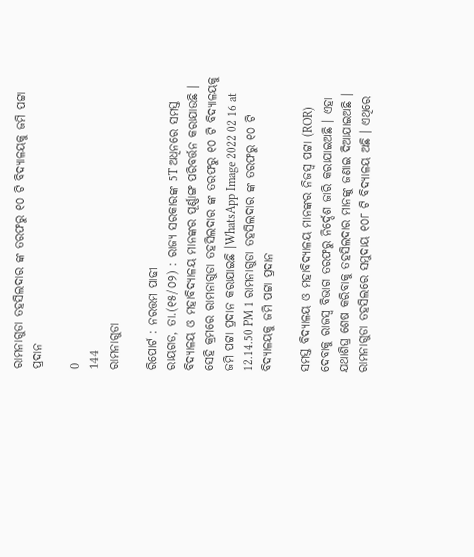ରାମନାଗୁଡା ତହସିଲଦାର ଙ୍କ ତରଫରୁ ୧୦ ଟି ବିଦ୍ୟାଳୟକୁ ଜମି ପଟ୍ଟା ପ୍ରଦାନ

0
144
ରାମନାଗୁଡା

ରିପୋର୍ଟ : ନରତ୍ତମ ପାଢୀ
ରାୟଗଡ, ତା.(୧୫/୦୨) : ରାଜ୍ୟ ସରକାରଙ୍କ 5T ଅଧିନରେ ସମସ୍ତ ବିଦ୍ୟାଳୟ ଓ ମହାବିଦ୍ୟାଳୟ ମାନଙ୍କର ପୂର୍ଣ୍ଣାଙ୍ଗ ପରିବର୍ତ୍ତନ କରାଯାଉଛି । ସେହି କ୍ରମରେ ରାମନାଗୁଡା ତହସିଲଦାର ଙ୍କ ତରଫରୁ ୧୦ ଟି ବିଦ୍ୟାଳୟକୁ ଜମି ପଟ୍ଟା ପ୍ରଦାନ କରାଯାଇଛି ।WhatsApp Image 2022 02 16 at 12.14.50 PM 1 ରାମନାଗୁଡା ତହସିଲଦାର ଙ୍କ ତରଫରୁ ୧୦ ଟି ବିଦ୍ୟାଳୟକୁ ଜମି ପଟ୍ଟା ପ୍ରଦାନ

ସମସ୍ତ ବିଦ୍ୟାଳୟ ଓ ମହାବିଦ୍ୟାଳୟ ମାନଙ୍କର ନିଜସ୍ୱ ପଟ୍ଟା (ROR) ଦେବାକୁ ରାଜସ୍ୱ ବିଭାଗ ତରଫରୁ ନିର୍ଦ୍ଦେଶ ଜାରି କରାଯାଇଅଛି । ଏହା ଯଥାଶିଘ୍ର ଶେଷ କରିବାକୁ ତହସିଲଦାର ମାନଙ୍କୁ ଜଣାଇ ଦିଆଯାଇଅଛି । ରାମନାଗୁଡା ତହସିଲରେ ସମୁଦାୟ ୧୦୮ ଟି ବିଦ୍ୟାଳୟ ଅଛି । ଏଥିରେ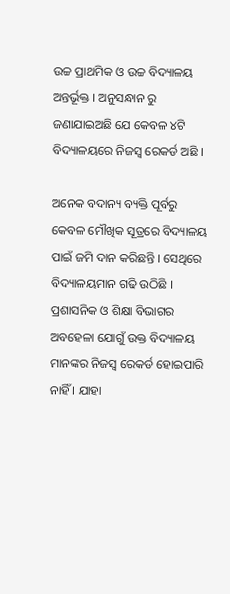ଉଚ୍ଚ ପ୍ରାଥମିକ ଓ ଉଚ୍ଚ ବିଦ୍ୟାଳୟ ଅନ୍ତର୍ଭୂକ୍ତ । ଅନୁସନ୍ଧାନ ରୁ ଜଣାଯାଇଅଛି ଯେ କେବଳ ୪ଟି ବିଦ୍ୟାଳୟରେ ନିଜସ୍ୱ ରେକର୍ଡ ଅଛି ।

ଅନେକ ବଦାନ୍ୟ ବ୍ୟକ୍ତି ପୂର୍ବରୁ କେବଳ ମୌଖିକ ସୂତ୍ରରେ ବିଦ୍ୟାଳୟ ପାଇଁ ଜମି ଦାନ କରିଛନ୍ତି । ସେଥିରେ ବିଦ୍ୟାଳୟମାନ ଗଢି ଉଠିଛି । ପ୍ରଶାସନିକ ଓ ଶିକ୍ଷା ବିଭାଗର ଅବହେଳା ଯୋଗୁଁ ଉକ୍ତ ବିଦ୍ୟାଳୟ ମାନଙ୍କର ନିଜସ୍ୱ ରେକର୍ଡ ହୋଇପାରି ନାହିଁ । ଯାହା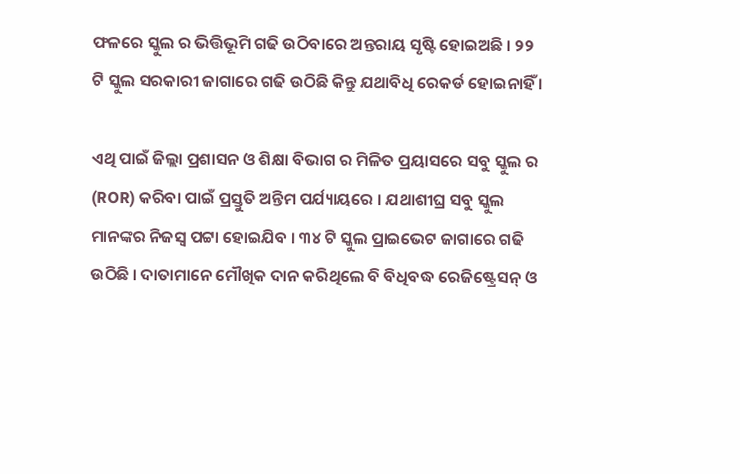ଫଳରେ ସ୍କୁଲ ର ଭିତ୍ତିଭୂମି ଗଢି ଉଠିବାରେ ଅନ୍ତରାୟ ସୃଷ୍ଟି ହୋଇଅଛି । ୨୨ ଟି ସ୍କୁଲ ସରକାରୀ ଜାଗାରେ ଗଢି ଉଠିଛି କିନ୍ତୁ ଯଥାବିଧି ରେକର୍ଡ ହୋଇନାହିଁ ।

ଏଥି ପାଇଁ ଜିଲ୍ଲା ପ୍ରଶାସନ ଓ ଶିକ୍ଷା ବିଭାଗ ର ମିଳିତ ପ୍ରୟାସରେ ସବୁ ସ୍କୁଲ ର (ROR) କରିବା ପାଇଁ ପ୍ରସ୍ତୁତି ଅନ୍ତିମ ପର୍ଯ୍ୟାୟରେ । ଯଥାଶୀଘ୍ର ସବୁ ସ୍କୁଲ ମାନଙ୍କର ନିଜସ୍ୱ ପଟ୍ଟା ହୋଇଯିବ । ୩୪ ଟି ସ୍କୁଲ ପ୍ରାଇଭେଟ ଜାଗାରେ ଗଢି ଉଠିଛି । ଦାତାମାନେ ମୌଖିକ ଦାନ କରିଥିଲେ ବି ବିଧିବଦ୍ଧ ରେଜିଷ୍ଟ୍ରେସନ୍‍ ଓ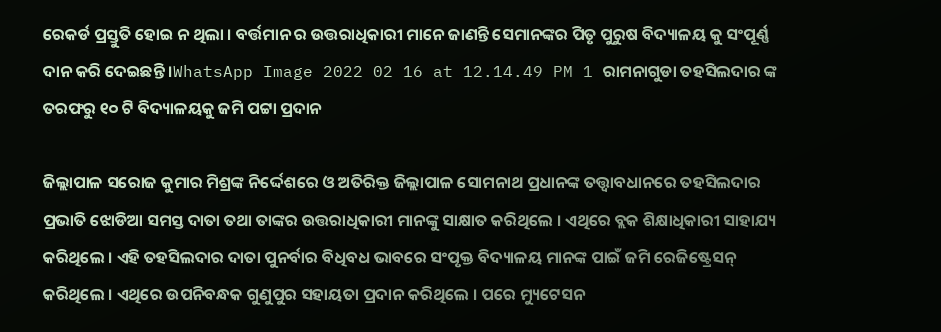ରେକର୍ଡ ପ୍ରସ୍ତୁତି ହୋଇ ନ ଥିଲା । ବର୍ତ୍ତମାନ ର ଉତ୍ତରାଧିକାରୀ ମାନେ ଜାଣନ୍ତି ସେମାନଙ୍କର ପିତୃ ପୁରୁଷ ବିଦ୍ୟାଳୟ କୁ ସଂପୂର୍ଣ୍ଣ ଦାନ କରି ଦେଇଛନ୍ତି ।WhatsApp Image 2022 02 16 at 12.14.49 PM 1 ରାମନାଗୁଡା ତହସିଲଦାର ଙ୍କ ତରଫରୁ ୧୦ ଟି ବିଦ୍ୟାଳୟକୁ ଜମି ପଟ୍ଟା ପ୍ରଦାନ

ଜିଲ୍ଲାପାଳ ସରୋଜ କୁମାର ମିଶ୍ରଙ୍କ ନିର୍ଦ୍ଦେଶରେ ଓ ଅତିରିକ୍ତ ଜିଲ୍ଲାପାଳ ସୋମନାଥ ପ୍ରଧାନଙ୍କ ତତ୍ତ୍ୱାବଧାନରେ ତହସିଲଦାର ପ୍ରଭାତି ଝୋଡିଆ ସମସ୍ତ ଦାତା ତଥା ତାଙ୍କର ଉତ୍ତରାଧିକାରୀ ମାନଙ୍କୁ ସାକ୍ଷାତ କରିଥିଲେ । ଏଥିରେ ବ୍ଲକ ଶିକ୍ଷାଧିକାରୀ ସାହାଯ୍ୟ କରିଥିଲେ । ଏହି ତହସିଲଦାର ଦାତା ପୁନର୍ବାର ବିଧିବଧ ଭାବରେ ସଂପୃକ୍ତ ବିଦ୍ୟାଳୟ ମାନଙ୍କ ପାଇଁ ଜମି ରେଜିଷ୍ଟ୍ରେସନ୍‍ କରିଥିଲେ । ଏଥିରେ ଉପନିବନ୍ଧକ ଗୁଣୁପୁର ସହାୟତା ପ୍ରଦାନ କରିଥିଲେ । ପରେ ମ୍ୟୁଟେସନ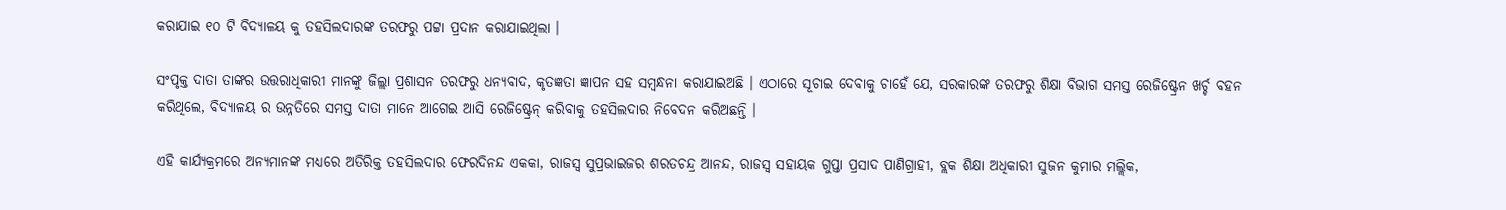କରାଯାଇ ୧୦ ଟି ବିଦ୍ୟାଳୟ କୁ ତହସିଲଦାରଙ୍କ ତରଫରୁ ପଟ୍ଟା ପ୍ରଦାନ କରାଯାଇଥିଲା ।

ସଂପୃକ୍ତ ଦାତା ତାଙ୍କର ଉତ୍ତରାଧିକାରୀ ମାନଙ୍କୁ ଜିଲ୍ଲା ପ୍ରଶାସନ ତରଫରୁ ଧନ୍ୟବାଦ, କୃତଜ୍ଞତା ଜ୍ଞାପନ ସହ ସମ୍ୱନ୍ଧନା କରାଯାଇଅଛି । ଏଠାରେ ସୂଚାଇ ଦେବାକୁ ଚାହେଁ ଯେ, ସରକାରଙ୍କ ତରଫରୁ ଶିକ୍ଷା ବିଭାଗ ସମସ୍ତ ରେଜିଷ୍ଟ୍ରେନ ଖର୍ଚ୍ଚ ବହନ କରିଥିଲେ, ବିଦ୍ୟାଳୟ ର ଉନ୍ନତିରେ ସମସ୍ତ ଦାତା ମାନେ ଆଗେଇ ଆସି ରେଜିଷ୍ଟ୍ରେନ୍‍ କରିବାକୁ ତହସିଲଦାର ନିବେଦନ କରିଅଛନ୍ତି ।

ଏହି କାର୍ଯ୍ୟକ୍ରମରେ ଅନ୍ୟମାନଙ୍କ ମଧ୍ୟରେ ଅତିରିକ୍ତ ତହସିଲଦାର ଫେରଦିନନ୍ଦ ଏକକା, ରାଜସ୍ୱ ସୁପ୍ରଭାଇଜର ଶରତଚନ୍ଦ୍ର ଆନନ୍ଦ, ରାଜସ୍ୱ ସହାୟକ ଗୁପ୍ତା ପ୍ରସାଦ ପାଣିଗ୍ରାହୀ, ବ୍ଲକ ଶିକ୍ଷା ଅଧିକାରୀ ସୁଜନ କୁମାର ମଲ୍ଲିକ,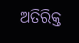ଅତିରିକ୍ତ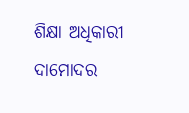ଶିକ୍ଷା ଅଧିକାରୀ ଦାମୋଦର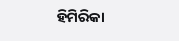ହିମିରିକା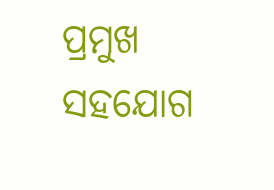ପ୍ରମୁଖ ସହଯୋଗ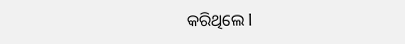କରିଥିଲେ l